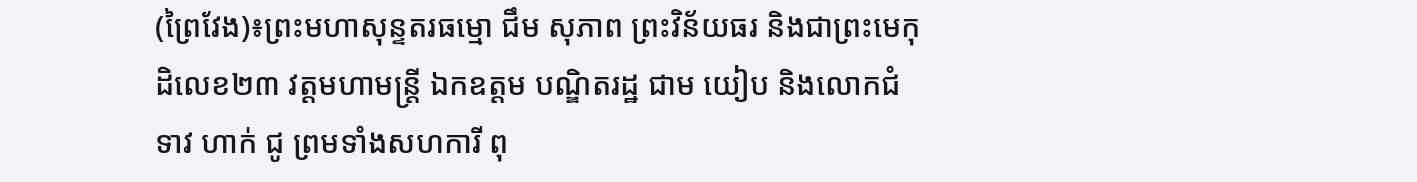(ព្រៃវែង)៖ព្រះមហាសុន្ទតរធម្មោ ជឹម សុភាព ព្រះវិន័យធរ និងជាព្រះមេកុដិលេខ២៣ វត្តមហាមន្ត្រី ឯកឧត្តម បណ្ឌិតរដ្ឋ ជាម យៀប និងលោកជំទាវ ហាក់ ជូ ព្រមទាំងសហការី ពុ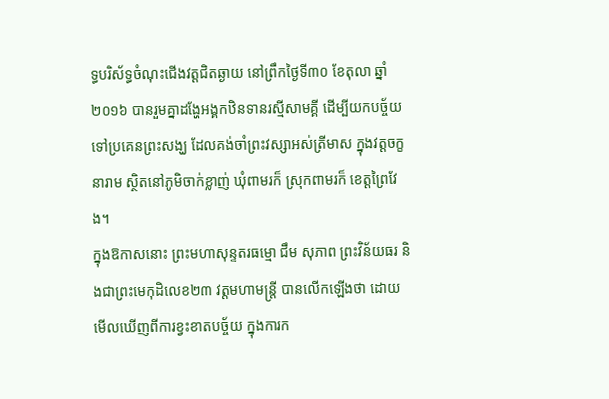ទ្ធបរិស័ទ្ធចំណុះជើងវត្តជិតឆ្ងាយ នៅព្រឹកថ្ងៃទី៣០ ខែតុលា ឆ្នាំ២០១៦ បានរួមគ្នាដង្ហែអង្គកឋិនទានរស្មីសាមគ្គី ដើម្បីយកបច្ច័យទៅប្រគេនព្រះសង្ឃ ដែលគង់ចាំព្រះវស្សាអស់ត្រីមាស ក្នុងវត្តចក្ខនារាម ស្ថិតនៅភូមិចាក់ខ្លាញ់ ឃុំពាមរក៏ ស្រុកពាមរក៏ ខេត្តព្រៃវែង។
ក្នុងឱកាសនោះ ព្រះមហាសុន្ទតរធម្មោ ជឹម សុភាព ព្រះវិន័យធរ និងជាព្រះមេកុដិលេខ២៣ វត្តមហាមន្ត្រី បានលើកឡើងថា ដោយមើលឃើញពីការខ្វះខាតបច្ច័យ ក្នុងការក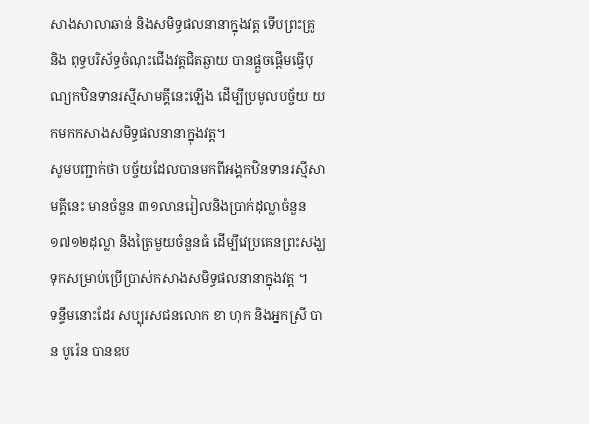សាងសាលាឆាន់ និងសមិទ្ធផលនានាក្នុងវត្ត ទើបព្រះគ្រូ និង ពុទ្ធបរិស័ទ្ធចំណុះជើងវត្តជិតឆ្ងាយ បានផ្តួចផ្តើមធ្វើបុណ្យកឋិនទានរស្មីសាមគ្គីនេះឡើង ដើម្បីប្រមូលបច្ច័យ យកមកកសាងសមិទ្ធផលនានាក្នុងវត្ត។
សូមបញ្ជាក់ថា បច្ច័យដែលបានមកពីអង្គកឋិនទានរស្មីសាមគ្គីនេះ មានចំនួន ៣១លានរៀលនិងប្រាក់ដុល្លាចំនួន១៧១២ដុល្លា និងត្រៃមួយចំនួនធំ ដើម្បីវេប្រគេនព្រះសង្ឃទុកសម្រាប់ប្រើប្រាស់កសាងសមិទ្ធផលនានាក្នុងវត្ត ។
ទន្ទឹមនោះដែរ សប្បុរសជនលោក ខា ហុក និងអ្នកស្រី បាន បូរ៉េន បានឧប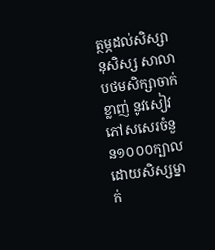ត្ថម្ភដល់សិស្សានុសិស្ស សាលាបថមសិក្សាចាក់ខ្លាញ់ នូវសៀវភៅសសេរចំនួន១០០០ក្បាល ដោយសិស្សម្នាក់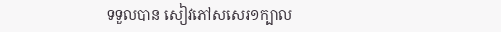ទទួលបាន សៀវភៅសសេរ១ក្បាល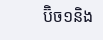ប៊ិច១និង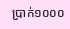ប្រាក់១០០០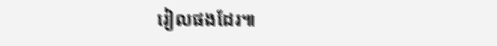រៀលផងដែរ៕